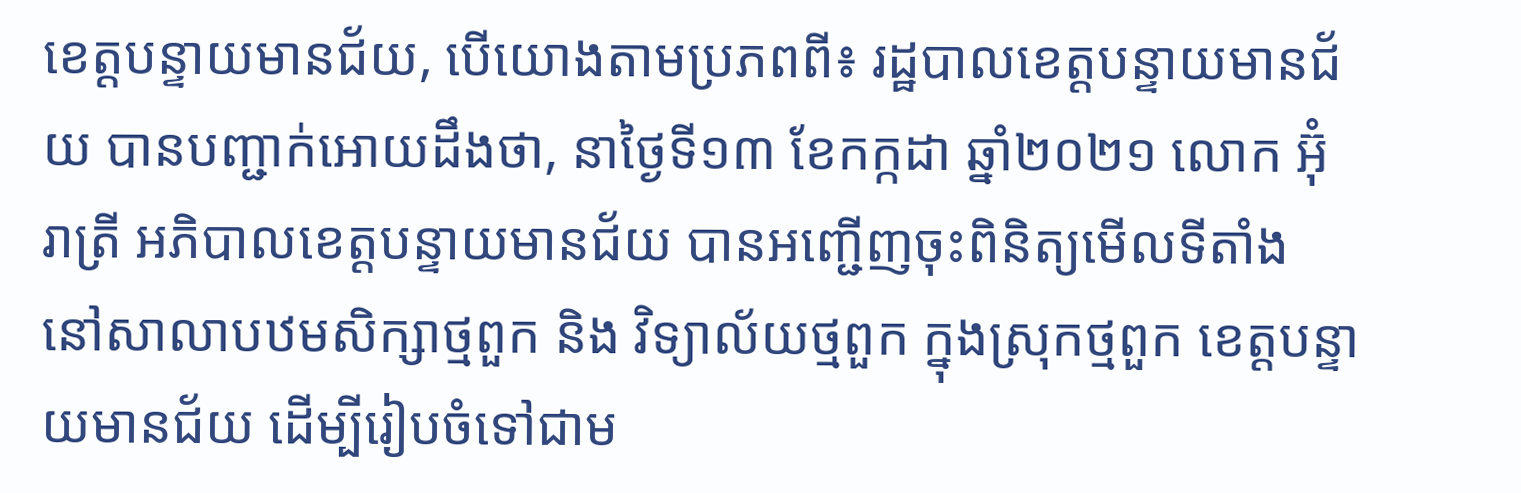ខេត្តបន្ទាយមានជ័យ, បើយោងតាមប្រភពពី៖ រដ្ឋបាលខេត្តបន្ទាយមានជ័យ បានបញ្ជាក់អោយដឹងថា, នាថ្ងៃទី១៣ ខែកក្កដា ឆ្នាំ២០២១ លោក អ៊ុំ រាត្រី អភិបាលខេត្តបន្ទាយមានជ័យ បានអញ្ជើញចុះពិនិត្យមើលទីតាំង នៅសាលាបឋមសិក្សាថ្មពួក និង វិទ្យាល័យថ្មពួក ក្នុងស្រុកថ្មពួក ខេត្តបន្ទាយមានជ័យ ដើម្បីរៀបចំទៅជាម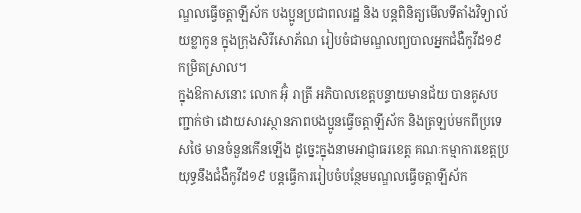ណ្ឌលធ្វើចត្តាឡីស័ក បងប្អូនប្រជាពលរដ្ឋ និង បន្តពិនិត្យមើលទីតាំងវិទ្យាល័យខ្លាកូន ក្នុងក្រុងសិរីសោភ័ណ រៀបចំជាមណ្ឌលព្យបាលអ្នកជំងឺកូវីដ១៩ កម្រិតស្រាល។
ក្នុងឱកាសនោះ លោក អ៊ុំ រាត្រី អភិបាលខេត្តបន្ទាយមានជ័យ បានគូសបញ្ជាក់ថា ដោយសារស្ថានភាពបងប្អូនធ្វើចត្តាឡីស័ក និងត្រឡប់មកពីប្រទេសថៃ មានចំនួនកើនឡើង ដូច្នេះក្នុងនាមអាជ្ញាធរខេត្ត គណៈកម្មាការខេត្តប្រយុទ្ធនឹងជំងឺកូវីដ១៩ បន្តធ្វើការរៀបចំបន្ថែមមណ្ឌលធ្វើចត្តាឡីស័ក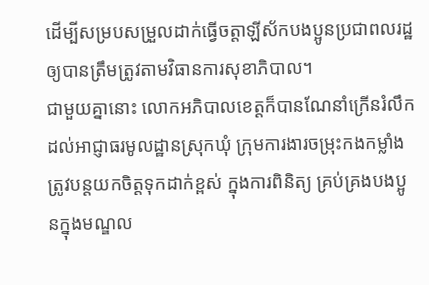ដើម្បីសម្របសម្រួលដាក់ធ្វើចត្តាឡីស័កបងប្អូនប្រជាពលរដ្ឋឲ្យបានត្រឹមត្រូវតាមវិធានការសុខាភិបាល។
ជាមួយគ្នានោះ លោកអភិបាលខេត្តក៏បានណែនាំក្រើនរំលឹកដល់អាជ្ញាធរមូលដ្ឋានស្រុកឃុំ ក្រុមការងារចម្រុះកងកម្លាំង ត្រូវបន្តយកចិត្តទុកដាក់ខ្ពស់ ក្នុងការពិនិត្យ គ្រប់គ្រងបងប្អូនក្នុងមណ្ឌល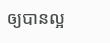ឲ្យបានល្អ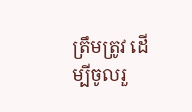ត្រឹមត្រូវ ដើម្បីចូលរួ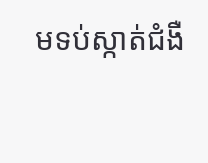មទប់ស្កាត់ជំងឺ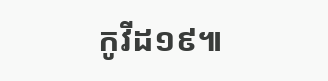កូវីដ១៩៕